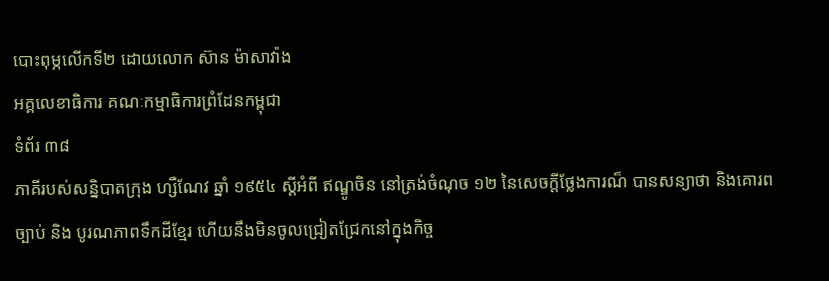បោះពុម្ភលើកទី២ ដោយលោក ស៊ាន ម៉ាសាវ៉ាង
អគ្គលេខាធិការ គណៈកម្មាធិការព្រំដែនកម្ពុជា
ទំព័រ ៣៨
ភាគីរបស់សន្និបាតក្រុង ហ្សឺណែវ ឆ្នាំ ១៩៥៤ ស្តីអំពី ឥណ្ឌូចិន នៅត្រង់ចំណុច ១២ នៃសេចក្តីថ្លែងការណ៏ បានសន្យាថា និងគោរពច្បាប់ និង បូរណភាពទឹកដីខ្មែរ ហើយនឹងមិនចូលជ្រៀតជ្រែកនៅក្នុងកិច្ច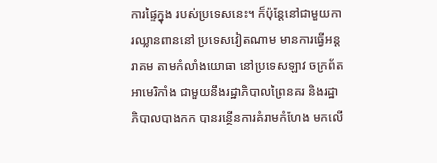ការផ្ទៃក្នុង របស់ប្រទេសនេះ។ ក៏ប៉ុន្តែនៅជាមួយការឈ្លានពាននៅ ប្រទេសវៀតណាម មានការធ្វើអន្តរាគម តាមកំលាំងយោធា នៅប្រទេសឡាវ ចក្រព័តអាមេរិកាំង ជាមួយនឹងរដ្ឋាភិបាលព្រៃនគរ និងរដ្ឋាភិបាលបាងកក បានរន្ថើនការគំរាមកំហែង មកលើ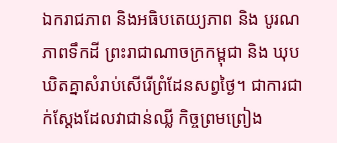ឯករាជភាព និងអធិបតេយ្យភាព និង បូរណភាពទឹកដី ព្រះរាជាណាចក្រកម្ពុជា និង ឃុបឃិតគ្នាសំរាប់សើរើព្រំដែនសព្វថ្ងៃ។ ជាការជាក់ស្តែងដែលវាជាន់ឈ្លី កិច្ចព្រមព្រៀង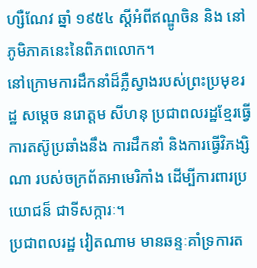ហ្សឺណែវ ឆ្នាំ ១៩៥៤ ស្តីអំពីឥណ្ឌូចិន និង នៅភូមិភាគនេះនៃពិភពលោក។
នៅក្រោមការដឹកនាំដ៏ភ្លឺស្វាងរបស់ព្រះប្រមុខរដ្ឋ សម្តេច នរោត្តម សីហនុ ប្រជាពលរដ្ឋខ្មែរធ្វើការតស៊ូប្រឆាំងនឹង ការដឹកនាំ និងការធ្វើវិភង្សិណា របស់ចក្រព័តអាមេរិកាំង ដើម្បីការពារប្រយោជន៏ ជាទីសក្ការៈ។
ប្រជាពលរដ្ឋ វៀតណាម មានឆន្ទៈគាំទ្រការត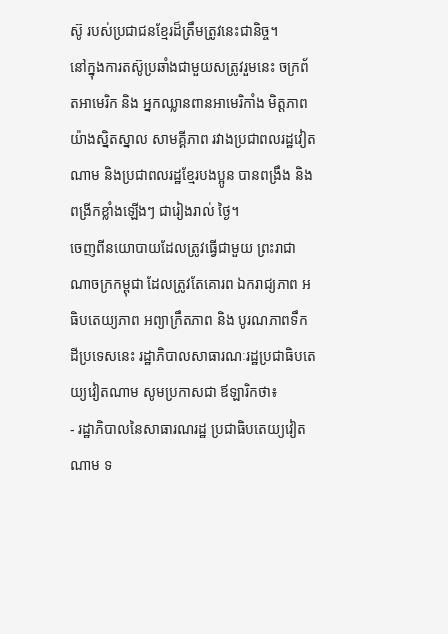ស៊ូ របស់ប្រជាជនខ្មែរដ៏ត្រឹមត្រូវនេះជានិច្ច។
នៅក្នុងការតស៊ូប្រឆាំងជាមួយសត្រូវរួមនេះ ចក្រព័តអាមេរិក និង អ្នកឈ្លានពានអាមេរិកាំង មិត្តភាពយ៉ាងស្និតស្នាល សាមគ្គីភាព រវាងប្រជាពលរដ្ឋវៀតណាម និងប្រជាពលរដ្ឋខ្មែរបងប្អូន បានពង្រឹង និង ពង្រីកខ្លាំងឡើងៗ ជារៀងរាល់ ថ្ងៃ។
ចេញពីនយោបាយដែលត្រូវធ្វើជាមួយ ព្រះរាជាណាចក្រកម្ពុជា ដែលត្រូវតែគោរព ឯករាជ្យភាព អធិបតេយ្យភាព អព្យាក្រឹតភាព និង បូរណភាពទឹកដីប្រទេសនេះ រដ្ឋាភិបាលសាធារណៈរដ្ឋប្រជាធិបតេយ្យវៀតណាម សូមប្រកាសជា ឪឡារិកថា៖
- រដ្ឋាភិបាលនៃសាធារណរដ្ឋ ប្រជាធិបតេយ្យវៀតណាម ទ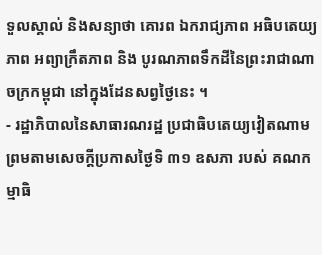ទួលស្គាល់ និងសន្យាថា គោរព ឯករាជ្យភាព អធិបតេយ្យភាព អព្យាក្រឹតភាព និង បូរណភាពទឹកដីនៃព្រះរាជាណាចក្រកម្ពុជា នៅក្នុងដែនសព្វថ្ងៃនេះ ។
- រដ្ឋាភិបាលនៃសាធារណរដ្ឋ ប្រជាធិបតេយ្យវៀតណាម ព្រមតាមសេចក្តីប្រកាសថ្ងៃទិ ៣១ ឧសភា របស់ គណកម្មាធិ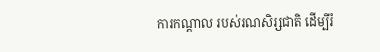ការកណ្តាល របស់រណសិរ្សជាតិ ដើម្បីរំ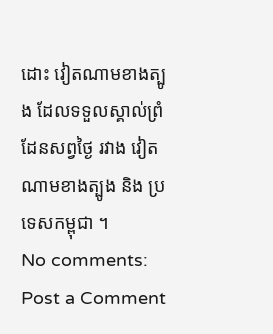ដោះ វៀតណាមខាងត្បូង ដែលទទួលស្គាល់ព្រំដែនសព្វថ្ងៃ រវាង វៀតណាមខាងត្បូង និង ប្រទេសកម្ពុជា ។
No comments:
Post a Comment